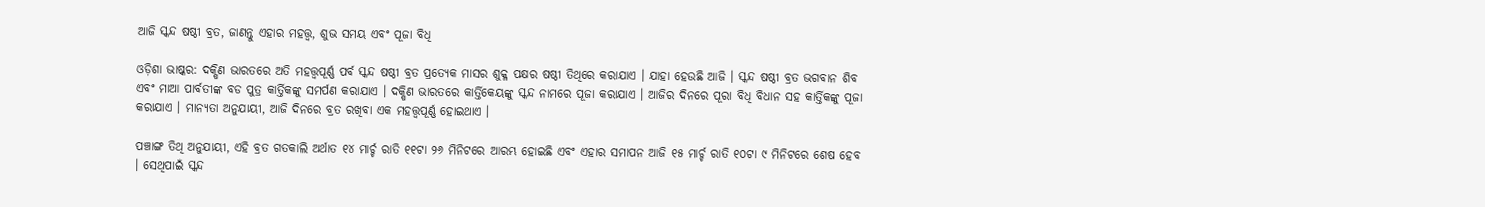ଆଜି ସ୍କନ୍ଦ ଷଷ୍ଠୀ ବ୍ରତ, ଜାଣନ୍ତୁ ଏହାର ମହତ୍ତ୍ୱ, ଶୁଭ ସମୟ ଏବଂ ପୂଜା ବିଧି

ଓଡ଼ିଶା ଭାଷ୍କର: ଦକ୍ଷିଣ ଭାରତରେ ଅତି ମହତ୍ତ୍ୱପୂର୍ଣ୍ଣ ପର୍ବ ସ୍କନ୍ଦ ଷଷ୍ଠୀ ବ୍ରତ ପ୍ରତ୍ୟେକ ମାସର ଶୁକ୍ଳ ପକ୍ଷର ଷଷ୍ଠୀ ତିଥିରେ କରାଯାଏ । ଯାହା ହେଉଛି ଆଜି । ସ୍କନ୍ଦ ଷଷ୍ଠୀ ବ୍ରତ ଭଗବାନ ଶିବ ଏବଂ ମାଆ ପାର୍ବତୀଙ୍କ ବଡ ପୁତ୍ର କାର୍ତ୍ତିକଙ୍କୁ ସମର୍ପଣ କରାଯାଏ । ଦକ୍ଷିଣ ଭାରତରେ କାର୍ତ୍ତିକେୟଙ୍କୁ ସ୍କନ୍ଦ ନାମରେ ପୂଜା କରାଯାଏ । ଆଜିର ଦିନରେ ପୂରା ବିଧି ବିଧାନ ସହ କାର୍ତ୍ତିକଙ୍କୁ ପୂଜା କରାଯାଏ । ମାନ୍ୟତା ଅନୁଯାୟୀ, ଆଜି ଦିନରେ ବ୍ରତ ରଖିବା ଏକ ମହତ୍ତ୍ୱପୂର୍ଣ୍ଣ ହୋଇଥାଏ ।

ପଞ୍ଚାଙ୍ଗ ତିଥି ଅନୁଯାୟୀ, ଏହି ବ୍ରତ ଗତକାଲି ଅର୍ଥାତ ୧୪ ମାର୍ଚ୍ଚ ରାତି ୧୧ଟା ୨୬ ମିନିଟରେ ଆରମ୍ଭ ହୋଇଛି ଏବଂ ଏହାର ସମାପନ ଆଜି ୧୫ ମାର୍ଚ୍ଚ ରାତି ୧୦ଟା ୯ ମିନିଟରେ ଶେଷ ହେବ । ସେଥିପାଇଁ ସ୍କନ୍ଦ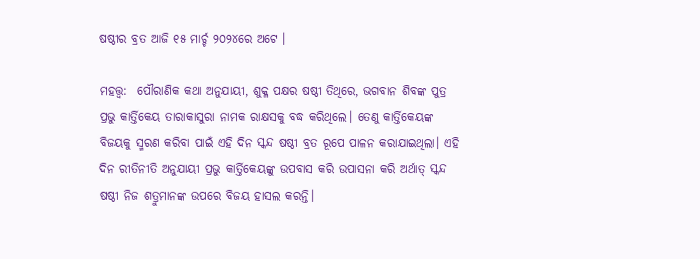ଷଷ୍ଠୀର ବ୍ରତ ଆଜି ୧୫ ମାର୍ଚ୍ଚ ୨୦୨୪ରେ ଅଟେ ।

ମହତ୍ତ୍ୱ:  ପୌରାଣିକ କଥା ଅନୁଯାୟୀ, ଶୁକ୍ଳ ପକ୍ଷର ଷଷ୍ଠୀ ତିଥିରେ, ଭଗବାନ ଶିବଙ୍କ ପୁତ୍ର ପ୍ରଭୁ କାର୍ତ୍ତିକେୟ ତାରାକାସୁରା ନାମକ ରାକ୍ଷସକୁ ବଦ୍ଧ କରିଥିଲେ। ତେଣୁ କାର୍ତ୍ତିକେୟଙ୍କ ବିଜୟକୁ ସ୍ମରଣ କରିବା ପାଇଁ ଏହି ଦିନ ସ୍କନ୍ଦ ଷଷ୍ଠୀ ବ୍ରତ ରୂପେ ପାଳନ କରାଯାଇଥିଲା। ଏହି ଦିନ ରୀତିନୀତି ଅନୁଯାୟୀ ପ୍ରଭୁ କାର୍ତ୍ତିକେୟଙ୍କୁ ଉପବାସ କରି ଉପାସନା କରି ଅର୍ଥାତ୍ ସ୍କନ୍ଦ ଷଷ୍ଠୀ ନିଜ ଶତ୍ରୁମାନଙ୍କ ଉପରେ ବିଜୟ ହାସଲ କରନ୍ତି।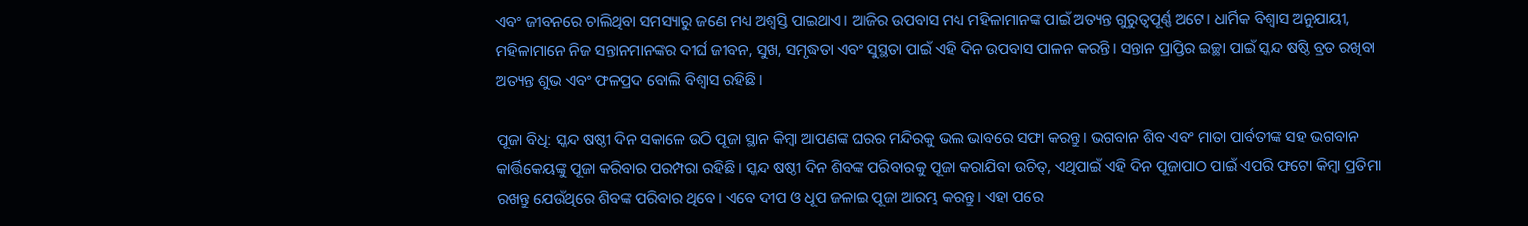ଏବଂ ଜୀବନରେ ଚାଲିଥିବା ସମସ୍ୟାରୁ ଜଣେ ମଧ୍ୟ ଅଶ୍ଵସ୍ତି ପାଇଥାଏ। ଆଜିର ଉପବାସ ମଧ୍ୟ ମହିଳାମାନଙ୍କ ପାଇଁ ଅତ୍ୟନ୍ତ ଗୁରୁତ୍ୱପୂର୍ଣ୍ଣ ଅଟେ। ଧାର୍ମିକ ବିଶ୍ୱାସ ଅନୁଯାୟୀ, ମହିଳାମାନେ ନିଜ ସନ୍ତାନମାନଙ୍କର ଦୀର୍ଘ ଜୀବନ, ସୁଖ, ସମୃଦ୍ଧତା ଏବଂ ସୁସ୍ଥତା ପାଇଁ ଏହି ଦିନ ଉପବାସ ପାଳନ କରନ୍ତି। ସନ୍ତାନ ପ୍ରାପ୍ତିର ଇଚ୍ଛା ପାଇଁ ସ୍କନ୍ଦ ଷଷ୍ଠି ବ୍ରତ ରଖିବା ଅତ୍ୟନ୍ତ ଶୁଭ ଏବଂ ଫଳପ୍ରଦ ବୋଲି ବିଶ୍ୱାସ ରହିଛି।

ପୂଜା ବିଧି: ସ୍କନ୍ଦ ଷଷ୍ଠୀ ଦିନ ସକାଳେ ଉଠି ପୂଜା ସ୍ଥାନ କିମ୍ବା ଆପଣଙ୍କ ଘରର ମନ୍ଦିରକୁ ଭଲ ଭାବରେ ସଫା କରନ୍ତୁ। ଭଗବାନ ଶିବ ଏବଂ ମାତା ପାର୍ବତୀଙ୍କ ସହ ଭଗବାନ କାର୍ତ୍ତିକେୟଙ୍କୁ ପୂଜା କରିବାର ପରମ୍ପରା ରହିଛି। ସ୍କନ୍ଦ ଷଷ୍ଠୀ ଦିନ ଶିବଙ୍କ ପରିବାରକୁ ପୂଜା କରାଯିବା ଉଚିତ୍, ଏଥିପାଇଁ ଏହି ଦିନ ପୂଜାପାଠ ପାଇଁ ଏପରି ଫଟୋ କିମ୍ବା ପ୍ରତିମା ରଖନ୍ତୁ ଯେଉଁଥିରେ ଶିବଙ୍କ ପରିବାର ଥିବେ। ଏବେ ଦୀପ ଓ ଧୂପ ଜଳାଇ ପୂଜା ଆରମ୍ଭ କରନ୍ତୁ। ଏହା ପରେ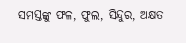ସମସ୍ତଙ୍କୁ ଫଳ, ଫୁଲ, ସିନ୍ଦୁର, ଅକ୍ଷତ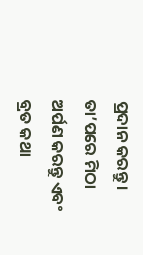ପ୍ରଦାନ କରନ୍ତୁ। ତା’ପରେ ମିଠା ଅର୍ପଣ କରନ୍ତୁ ଏବଂ ବ୍ରତ କଥା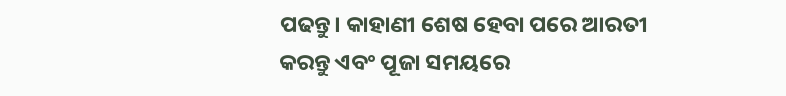ପଢନ୍ତୁ। କାହାଣୀ ଶେଷ ହେବା ପରେ ଆରତୀ କରନ୍ତୁ ଏବଂ ପୂଜା ସମୟରେ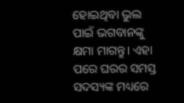ହୋଇଥିବା ଭୁଲ ପାଇଁ ଭଗବାନଙ୍କୁ କ୍ଷମା ମାଗନ୍ତୁ। ଏହା ପରେ ଘରର ସମସ୍ତ ସଦସ୍ୟଙ୍କ ମଧ୍ୟରେ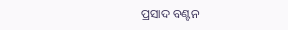ପ୍ରସାଦ ବଣ୍ଟନ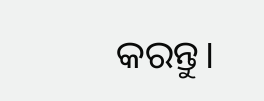କରନ୍ତୁ।